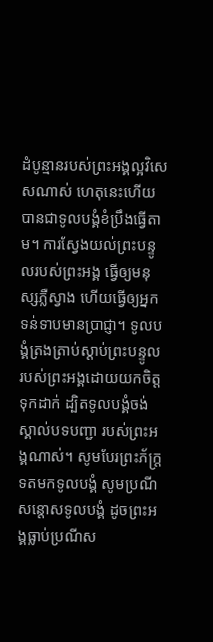ដំបូន្មានរបស់ព្រះអង្គល្អវិសេសណាស់ ហេតុនេះហើយបានជាទូលបង្គំខំប្រឹងធ្វើតាម។ ការស្វែងយល់ព្រះបន្ទូលរបស់ព្រះអង្គ ធ្វើឲ្យមនុស្សភ្លឺស្វាង ហើយធ្វើឲ្យអ្នកទន់ទាបមានប្រាជ្ញា។ ទូលបង្គំត្រងត្រាប់ស្ដាប់ព្រះបន្ទូល របស់ព្រះអង្គដោយយកចិត្តទុកដាក់ ដ្បិតទូលបង្គំចង់ស្គាល់បទបញ្ជា របស់ព្រះអង្គណាស់។ សូមបែរព្រះភ័ក្ត្រទតមកទូលបង្គំ សូមប្រណីសន្ដោសទូលបង្គំ ដូចព្រះអង្គធ្លាប់ប្រណីស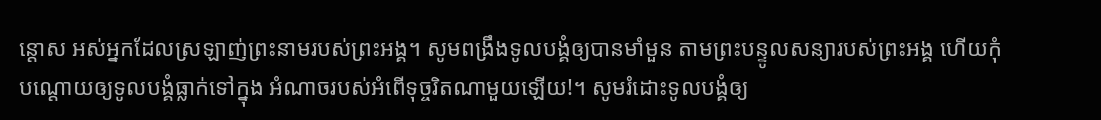ន្ដោស អស់អ្នកដែលស្រឡាញ់ព្រះនាមរបស់ព្រះអង្គ។ សូមពង្រឹងទូលបង្គំឲ្យបានមាំមួន តាមព្រះបន្ទូលសន្យារបស់ព្រះអង្គ ហើយកុំបណ្តោយឲ្យទូលបង្គំធ្លាក់ទៅក្នុង អំណាចរបស់អំពើទុច្ចរិតណាមួយឡើយ!។ សូមរំដោះទូលបង្គំឲ្យ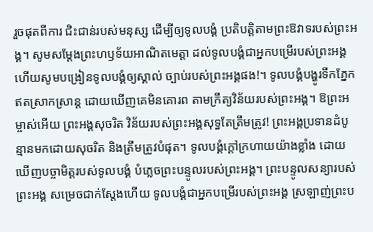រួចផុតពីការ ជិះជាន់របស់មនុស្ស ដើម្បីឲ្យទូលបង្គំ ប្រតិបត្តិតាមព្រះឱវាទរបស់ព្រះអង្គ។ សូមសម្តែងព្រះហឫទ័យអាណិតមេត្តា ដល់ទូលបង្គំជាអ្នកបម្រើរបស់ព្រះអង្គ ហើយសូមបង្រៀនទូលបង្គំឲ្យស្គាល់ ច្បាប់របស់ព្រះអង្គផង!។ ទូលបង្គំបង្ហូរទឹកភ្នែកឥតស្រាកស្រាន្ត ដោយឃើញគេមិនគោរព តាមក្រឹត្យវិន័យរបស់ព្រះអង្គ។ ឱព្រះអម្ចាស់អើយ ព្រះអង្គសុចរិត វិន័យរបស់ព្រះអង្គសុទ្ធតែត្រឹមត្រូវ! ព្រះអង្គប្រទានដំបូន្មានមកដោយសុចរិត និងត្រឹមត្រូវបំផុត។ ទូលបង្គំក្ដៅក្រហាយយ៉ាងខ្លាំង ដោយឃើញបច្ចាមិត្តរបស់ទូលបង្គំ បំភ្លេចព្រះបន្ទូលរបស់ព្រះអង្គ។ ព្រះបន្ទូលសន្យារបស់ព្រះអង្គ សម្រេចជាក់ស្តែងហើយ ទូលបង្គំជាអ្នកបម្រើរបស់ព្រះអង្គ ស្រឡាញ់ព្រះប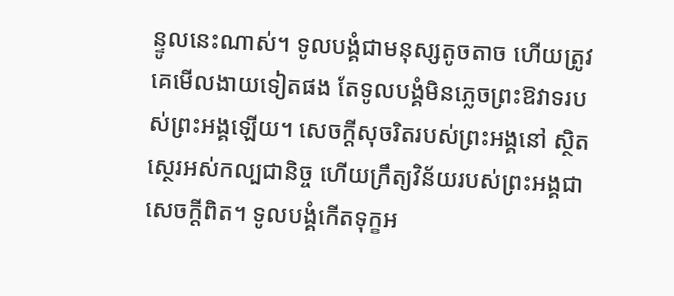ន្ទូលនេះណាស់។ ទូលបង្គំជាមនុស្សតូចតាច ហើយត្រូវគេមើលងាយទៀតផង តែទូលបង្គំមិនភ្លេចព្រះឱវាទរបស់ព្រះអង្គឡើយ។ សេចក្ដីសុចរិតរបស់ព្រះអង្គនៅ ស្ថិតស្ថេរអស់កល្បជានិច្ច ហើយក្រឹត្យវិន័យរបស់ព្រះអង្គជាសេចក្ដីពិត។ ទូលបង្គំកើតទុក្ខអ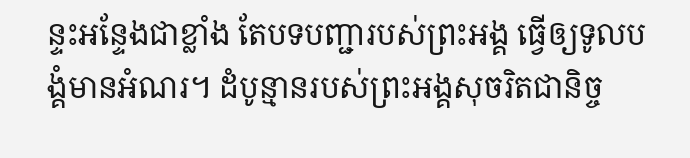ន្ទះអន្ទែងជាខ្លាំង តែបទបញ្ជារបស់ព្រះអង្គ ធ្វើឲ្យទូលបង្គំមានអំណរ។ ដំបូន្មានរបស់ព្រះអង្គសុចរិតជានិច្ច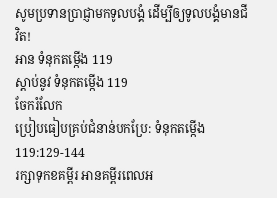សូមប្រទានប្រាជ្ញាមកទូលបង្គំ ដើម្បីឲ្យទូលបង្គំមានជីវិត!
អាន ទំនុកតម្កើង 119
ស្ដាប់នូវ ទំនុកតម្កើង 119
ចែករំលែក
ប្រៀបធៀបគ្រប់ជំនាន់បកប្រែ: ទំនុកតម្កើង 119:129-144
រក្សាទុកខគម្ពីរ អានគម្ពីរពេលអ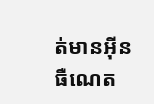ត់មានអ៊ីនធឺណេត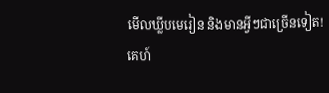មើលឃ្លីបមេរៀន និងមានអ្វីៗជាច្រើនទៀត!
គេហ៍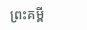ព្រះគម្ពី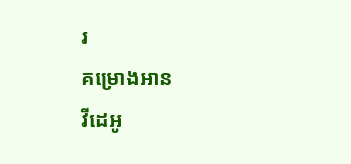រ
គម្រោងអាន
វីដេអូ